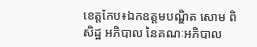ខេត្តកែប៖ឯកឧត្តមបណ្ឌិត សោម ពិសិដ្ឋ អភិបាល នៃគណៈអភិបាល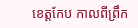ខេត្តកែប កាលពីព្រឹក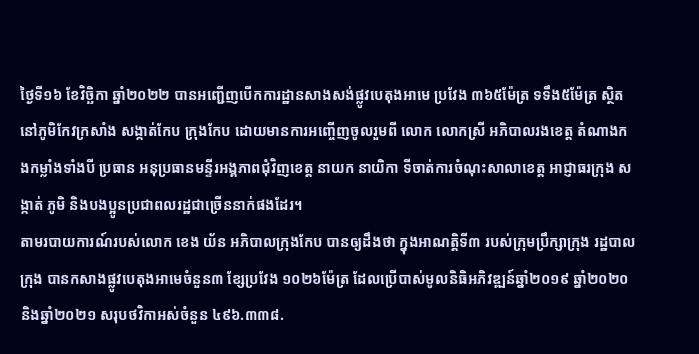ថ្ងៃទី១៦ ខែវិច្ឆិកា ឆ្នាំ២០២២ បានអញ្ជើញបើកការដ្ឋានសាងសង់ផ្លូវបេតុងអាមេ ប្រវែង ៣៦៥ម៉ែត្រ ទទឹង៥ម៉ែត្រ ស្ថិតនៅភូមិកែវក្រសាំង សង្កាត់កែប ក្រុងកែប ដោយមានការអញ្ចើញចូលរួមពី លោក លោកស្រី អភិបាលរងខេត្ត តំណាងកងកម្លាំងទាំងបី ប្រធាន អនុប្រធានមន្ទីរអង្គភាពជុំវិញខេត្ត នាយក នាយិកា ទីចាត់ការចំណុះសាលាខេត្ត អាជ្ញាធរក្រុង សង្កាត់ ភូមិ និងបងប្អូនប្រជាពលរដ្ឋជាច្រើននាក់ផងដែរ។
តាមរបាយការណ៍របស់លោក ខេង យ័ន អភិបាលក្រុងកែប បានឲ្យដឹងថា ក្នុងអាណត្តិទី៣ របស់ក្រុមប្រឹក្សាក្រុង រដ្ឋបាលក្រុង បានកសាងផ្លូវបេតុងអាមេចំនួន៣ ខ្សែប្រវែង ១០២៦ម៉ែត្រ ដែលប្រើបាស់មូលនិធិអភិវឌ្ឍន៍ឆ្នាំ២០១៩ ឆ្នាំ២០២០ និងឆ្នាំ២០២១ សរុបថវិកាអស់ចំនួន ៤៩៦.៣៣៨.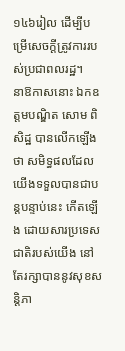១៤៦រៀល ដើម្បីបម្រើសេចក្ដីត្រូវការរបស់ប្រជាពលរដ្ឋ។
នាឱកាសនោះ ឯកឧត្តមបណ្ឌិត សោម ពិសិដ្ឋ បានលើកឡើងថា សមិទ្ធផលដែលយើងទទួលបានជាបន្ដបន្ទាប់នេះ កើតឡើង ដោយសារប្រទេសជាតិរបស់យើង នៅតែរក្សាបាននូវសុខសន្តិភា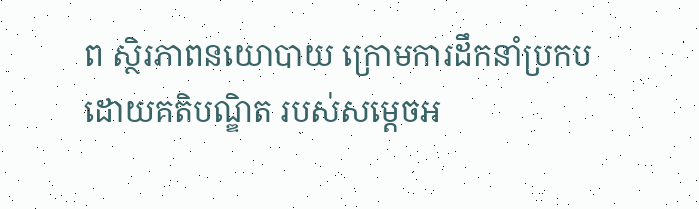ព ស្ថិរភាពនយោបាយ ក្រោមការដឹកនាំប្រកបដោយគតិបណ្ឌិត របស់សម្តេចអ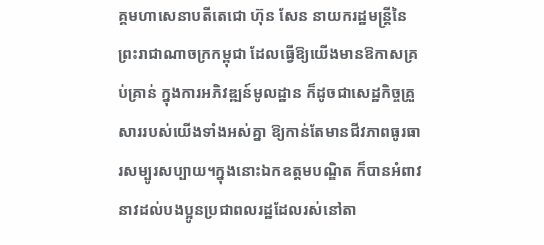គ្គមហាសេនាបតីតេជោ ហ៊ុន សែន នាយករដ្ឋមន្ត្រីនៃព្រះរាជាណាចក្រកម្ពុជា ដែលធ្វើឱ្យយើងមានឱកាសគ្រប់គ្រាន់ ក្នុងការអភិវឌ្ឍន៍មូលដ្ឋាន ក៏ដូចជាសេដ្ឋកិច្ចគ្រួសាររបស់យើងទាំងអស់គ្នា ឱ្យកាន់តែមានជីវភាពធូរធារសម្បូរសប្បាយ។ក្នុងនោះឯកឧត្តមបណ្ឌិត ក៏បានអំពាវនាវដល់បងប្អូនប្រជាពលរដ្ឋដែលរស់នៅតា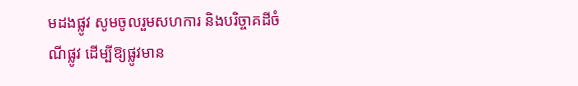មដងផ្លូវ សូមចូលរួមសហការ និងបរិច្ចាគដីចំណីផ្លូវ ដើម្បីឱ្យផ្លូវមាន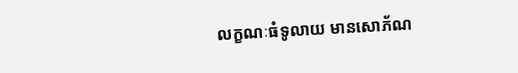លក្ខណៈធំទូលាយ មានសោភ័ណ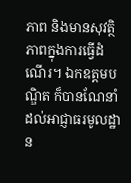ភាព និងមានសុវត្ថិភាពក្នុងការធ្វើដំណើរ។ ឯកឧត្ដមបណ្ឌិត ក៏បានណែនាំដល់អាជ្ញាធរមូលដ្ឋាន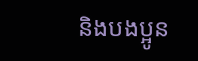និងបងប្អូន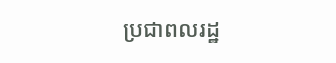ប្រជាពលរដ្ឋ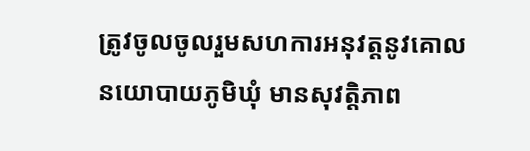ត្រូវចូលចូលរួមសហការអនុវត្តនូវគោលនយោបាយភូមិឃុំ មានសុវត្តិភាព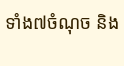ទាំង៧ចំណុច និង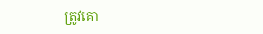ត្រូវគោ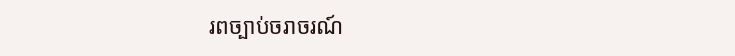រពច្បាប់ចរាចរណ៍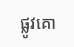ផ្លូវគោ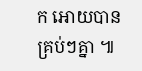ក អោយបានគ្រប់ៗគ្នា ៕